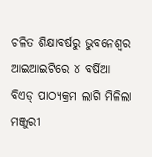ଚଳିତ ଶିକ୍ଷାବର୍ଷରୁ ଭୁବନେଶ୍ୱର ଆଇଆଇଟିରେ ୪ ବର୍ଷିଆ ବିଏଡ୍‍ ପାଠ୍ୟକ୍ରମ ଲାଗି ମିଳିଲା ମଞ୍ଜୁରୀ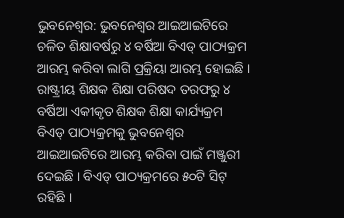ଭୁବନେଶ୍ୱର: ଭୁବନେଶ୍ୱର ଆଇଆଇଟିରେ ଚଳିତ ଶିକ୍ଷାବର୍ଷରୁ ୪ ବର୍ଷିଆ ବିଏଡ୍‍ ପାଠ୍ୟକ୍ରମ ଆରମ୍ଭ କରିବା ଲାଗି ପ୍ରକ୍ରିୟା ଆରମ୍ଭ ହୋଇଛି । ରାଷ୍ଟ୍ରୀୟ ଶିକ୍ଷକ ଶିକ୍ଷା ପରିଷଦ ତରଫରୁ ୪ ବର୍ଷିଆ ଏକୀକୃତ ଶିକ୍ଷକ ଶିକ୍ଷା କାର୍ଯ୍ୟକ୍ରମ ବିଏଡ୍‍ ପାଠ୍ୟକ୍ରମକୁ ଭୁବନେଶ୍ୱର ଆଇଆଇଟିରେ ଆରମ୍ଭ କରିବା ପାଇଁ ମଞ୍ଜୁରୀ ଦେଇଛି । ବିଏଡ୍‍ ପାଠ୍ୟକ୍ରମରେ ୫୦ଟି ସିଟ୍‍ ରହିଛି ।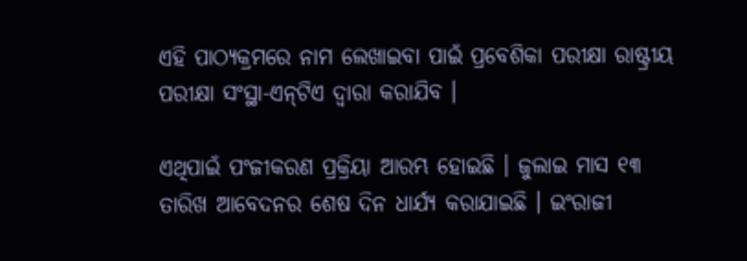ଏହି ପାଠ୍ୟକ୍ରମରେ ନାମ ଲେଖାଇବା ପାଇଁ ପ୍ରବେଶିକା ପରୀକ୍ଷା ରାଷ୍ଟ୍ରୀୟ ପରୀକ୍ଷା ସଂସ୍ଥା-ଏନ୍‍ଟିଏ ଦ୍ୱାରା କରାଯିବ ।

ଏଥିପାଇଁ ପଂଜୀକରଣ ପ୍ରକ୍ରିୟା ଆରମ୍ଭ ହୋଇଛି । ଜୁଲାଇ ମାସ ୧୩ ତାରିଖ ଆବେଦନର ଶେଷ ଦିନ ଧାର୍ଯ୍ୟ କରାଯାଇଛି । ଇଂରାଜୀ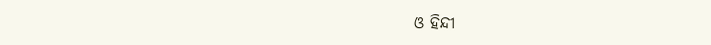ଓ ହିନ୍ଦୀ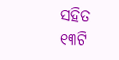ସହିତ ୧୩ଟି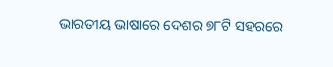ଭାରତୀୟ ଭାଷାରେ ଦେଶର ୭୮ଟି ସହରରେ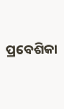ପ୍ରବେଶିକା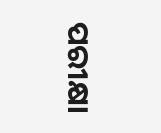ପରୀକ୍ଷା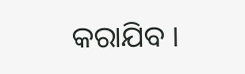କରାଯିବ ।